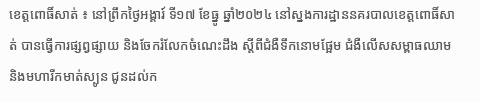ខេត្តពោធិ៍សាត់ ៖ នៅព្រឹកថ្ងៃអង្គារ៍ ទី១៧ ខែធ្នូ ឆ្នាំ២០២៤ នៅស្នងការដ្ឋាននគរបាលខេត្តពោធិ៍សាត់ បានធ្វើការផ្សព្វផ្សាយ និងចែករំលែកចំណេះដឹង ស្តីពីជំងឺទឹកនោមផ្អែម ជំងឺលើសសម្ពាធឈាម និងមហារីកមាត់ស្បូន ជូនដល់ក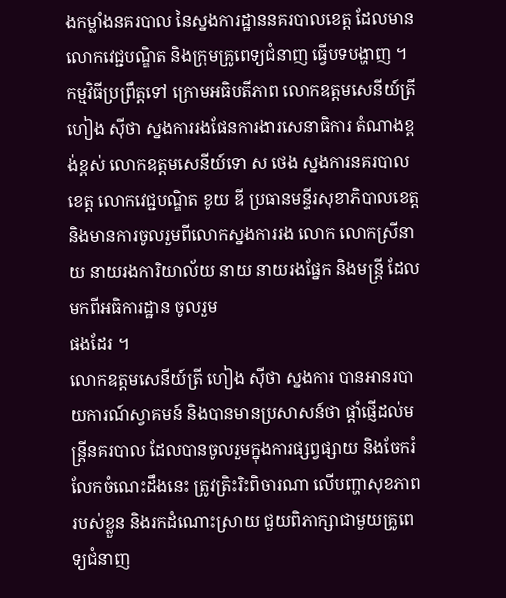ងកម្លាំងនគរបាល នៃស្នងការដ្ឋាននគរបាលខេត្ត ដែលមានលោកវេជ្ជបណ្ឌិត និងក្រុមគ្រូពេទ្យជំនាញ ធ្វើបទបង្ហាញ ។ កម្មវិធីប្រព្រឹត្តទៅ ក្រោមអធិបតីភាព លោកឧត្តមសេនីយ៍ត្រី ហៀង ស៊ីថា ស្នងការរងផែនការងារសេនាធិការ តំណាងខ្ពង់ខ្ពស់ លោកឧត្តមសេនីយ៍ទោ ស ថេង ស្នងការនគរបាលខេត្ត លោកវេជ្ជបណ្ឌិត ខូយ ឌី ប្រធានមន្ទីរសុខាភិបាលខេត្ត និងមានការចូលរួមពីលោកស្នងការរង លោក លោកស្រីនាយ នាយរងការិយាល័យ នាយ នាយរងផ្នែក និងមន្ត្រី ដែលមកពីអធិការដ្ឋាន ចូលរួម
ផងដែរ ។
លោកឧត្តមសេនីយ៍ត្រី ហៀង ស៊ីថា ស្នងការ បានអានរបាយការណ៍ស្វាគមន៍ និងបានមានប្រសាសន៍ថា ផ្តាំផ្ញើដល់មន្ត្រីនគរបាល ដែលបានចូលរួមក្នុងការផ្សព្វផ្សាយ និងចែករំលែកចំណេះដឹងនេះ ត្រូវត្រិះរិះពិចារណា លើបញ្ហាសុខភាពរបស់ខ្លួន និងរកដំណោះស្រាយ ជួយពិភាក្សាជាមួយគ្រូពេទ្យជំនាញ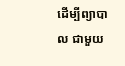ដើម្បីព្យាបាល ជាមួយ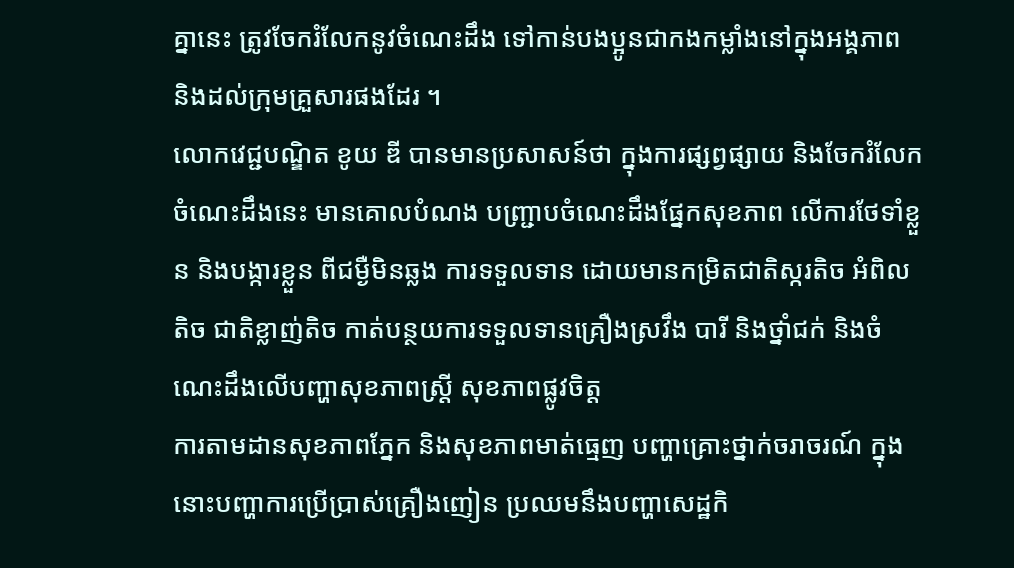គ្នានេះ ត្រូវចែករំលែកនូវចំណេះដឹង ទៅកាន់បងប្អូនជាកងកម្លាំងនៅក្នុងអង្គភាព និងដល់ក្រុមគ្រួសារផងដែរ ។
លោកវេជ្ជបណ្ឌិត ខូយ ឌី បានមានប្រសាសន៍ថា ក្នុងការផ្សព្វផ្សាយ និងចែករំលែកចំណេះដឹងនេះ មានគោលបំណង បញ្ជ្រាបចំណេះដឹងផ្នែកសុខភាព លើការថែទាំខ្លួន និងបង្ការខ្លួន ពីជម្ងឺមិនឆ្លង ការទទួលទាន ដោយមានកម្រិតជាតិស្ករតិច អំពិលតិច ជាតិខ្លាញ់តិច កាត់បន្ថយការទទួលទានគ្រឿងស្រវឹង បារី និងថ្នាំជក់ និងចំណេះដឹងលើបញ្ហាសុខភាពស្ត្រី សុខភាពផ្លូវចិត្ត
ការតាមដានសុខភាពភ្នែក និងសុខភាពមាត់ធ្មេញ បញ្ហាគ្រោះថ្នាក់ចរាចរណ៍ ក្នុងនោះបញ្ហាការប្រើប្រាស់គ្រឿងញៀន ប្រឈមនឹងបញ្ហាសេដ្ឋកិ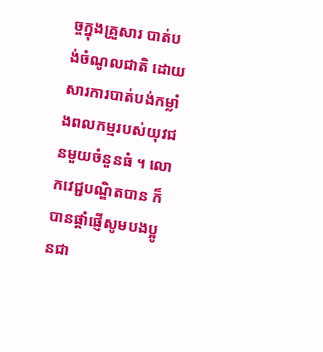ច្ចក្នុងគ្រួសារ បាត់បង់ចំណូលជាតិ ដោយសារការបាត់បង់កម្លាំងពលកម្មរបស់យុវជនមួយចំនួនធំ ។ លោកវេជ្ជបណ្ឌិតបាន ក៏បានផ្តាំផ្ញើសូមបងប្អូនជា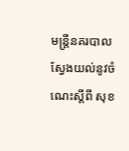មន្ត្រីនគរបាល ស្វែងយល់នូវចំណេះស្តីពី សុខ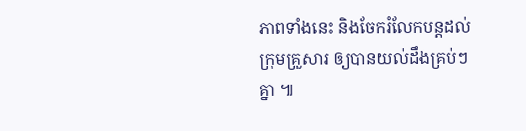ភាពទាំងនេះ និងចែករំលែកបន្តដល់ក្រុមគ្រួសារ ឲ្យបានយល់ដឹងគ្រប់ៗគ្នា ៕